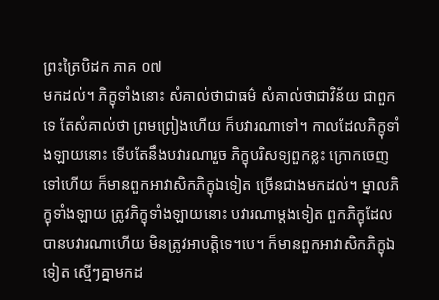ព្រះត្រៃបិដក ភាគ ០៧
មកដល់។ ភិក្ខុទាំងនោះ សំគាល់ថាជាធម៌ សំគាល់ថាជាវិន័យ ជាពួកទេ តែសំគាល់ថា ព្រមព្រៀងហើយ ក៏បវារណាទៅ។ កាលដែលភិក្ខុទាំងឡាយនោះ ទើបតែនឹងបវារណារួច ភិក្ខុបរិសទ្យពួកខ្លះ ក្រោកចេញទៅហើយ ក៏មានពួកអាវាសិកភិក្ខុឯទៀត ច្រើនជាងមកដល់។ ម្នាលភិក្ខុទាំងឡាយ ត្រូវភិក្ខុទាំងឡាយនោះ បវារណាម្តងទៀត ពួកភិក្ខុដែលបានបវារណាហើយ មិនត្រូវអាបត្តិទេ។បេ។ ក៏មានពួកអាវាសិកភិក្ខុឯទៀត ស្មើៗគ្នាមកដ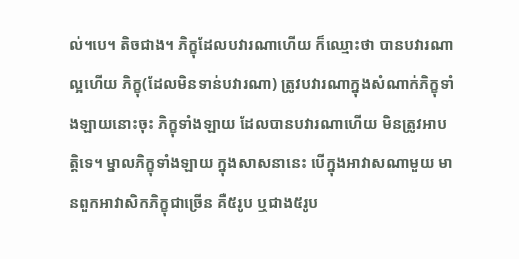ល់។បេ។ តិចជាង។ ភិក្ខុដែលបវារណាហើយ ក៏ឈ្មោះថា បានបវារណាល្អហើយ ភិក្ខុ(ដែលមិនទាន់បវារណា) ត្រូវបវារណាក្នុងសំណាក់ភិក្ខុទាំងឡាយនោះចុះ ភិក្ខុទាំងឡាយ ដែលបានបវារណាហើយ មិនត្រូវអាបត្តិទេ។ ម្នាលភិក្ខុទាំងឡាយ ក្នុងសាសនានេះ បើក្នុងអាវាសណាមួយ មានពួកអាវាសិកភិក្ខុជាច្រើន គឺ៥រូប ឬជាង៥រូប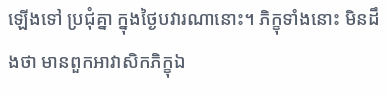ឡើងទៅ ប្រជុំគ្នា ក្នុងថ្ងៃបវារណានោះ។ ភិក្ខុទាំងនោះ មិនដឹងថា មានពួកអាវាសិកភិក្ខុឯ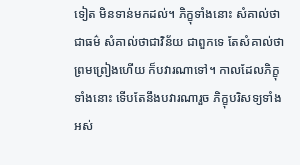ទៀត មិនទាន់មកដល់។ ភិក្ខុទាំងនោះ សំគាល់ថាជាធម៌ សំគាល់ថាជាវិន័យ ជាពួកទេ តែសំគាល់ថា ព្រមព្រៀងហើយ ក៏បវារណាទៅ។ កាលដែលភិក្ខុទាំងនោះ ទើបតែនឹងបវារណារួច ភិក្ខុបរិសទ្យទាំងអស់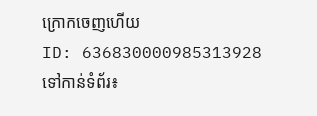ក្រោកចេញហើយ
ID: 636830000985313928
ទៅកាន់ទំព័រ៖